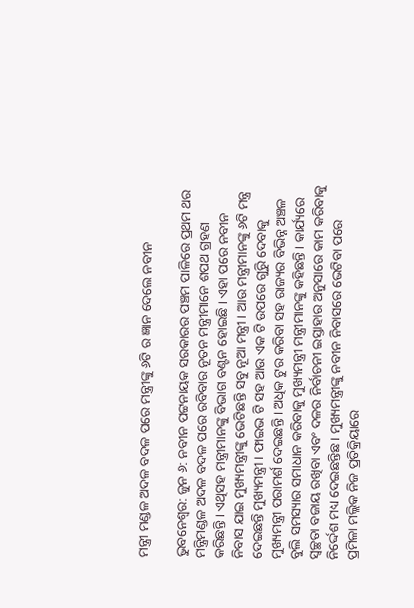ମନ୍ତ୍ରୀ ମଣ୍ଡଳ ଅଦଳ ବଦଳ ପରେ ମନ୍ତ୍ରୀଙ୍କୁ ୬ଟି ର ଜ୍ଞାନ ଦେଲେ ନବୀନ

ଭୁବନେଶ୍ୱର: ଜୁନ ୬: ନବୀନ ପଟ୍ଟନାୟକ ସରକାରର ପଞ୍ଚମ ପାଳିରେ ପ୍ରଥମ ଥର ମନ୍ତ୍ରିମଣ୍ଡଳ ଅଦଳ ବଦଳ ପରେ ରବିବାର ନୂତନ ମନ୍ତ୍ରୀମାନେ ଶପଥ ଗ୍ରହଣ କରିଛନ୍ତି । ଏଥିସହ ମନ୍ତ୍ରୀମାନଙ୍କୁ ବିଭାଗ ବଣ୍ଟନ ହୋଇଛି । ଏହା ପରେ ନବୀନ ନିବାସ ଯାଇ ମୁଖ୍ୟମନ୍ତ୍ରୀଙ୍କୁ ଭେଟିଛନ୍ତି ସବୁ ନୂଆ ମନ୍ତ୍ରୀ । ଆଉ ମନ୍ତ୍ରୀମାନଙ୍କୁ ୬ଟି ମନ୍ତ୍ର ଦେଇଛନ୍ତି ମୁଖ୍ୟମନ୍ତ୍ରୀ । ଫାଇଭ ଟି ସହ ଆଉ ଏକ ଟି ଉପରେ ଗୁରୁି ଦେବାକୁ ମୁଖ୍ୟମନ୍ତ୍ରୀ ପରାମର୍ଶ ଦେଇଛନ୍ତି । ଅଧିକ ଟୁର କରିବା ସହ ରାଜ୍ୟର ବିଭିନ୍ନ ଅଞ୍ଚଳ ବୁଲି ସମସ୍ୟାର ସମାଧାନ କରିବାକୁ ମୁଖ୍ୟମନ୍ତ୍ରୀ ମନ୍ତ୍ରୀମାନଙ୍କୁ କହିଛନ୍ତି । କାର୍ଯ୍ୟରେ ସ୍ୱଚ୍ଛତା ବଜାୟ ରଖିବା ଏବଂ ଦଳର ନିର୍ବାଚନୀ ଇସ୍ତାହାର ଅନୁସାରେ କାମ କରିବାକୁ ନିର୍ଦ୍ଦେଶ ମଧ୍ୟ ଦେଇଛନ୍ତିଛ । ମୁଖ୍ୟମନ୍ତ୍ରୀଙ୍କୁ ନବୀନ ନିବାସରେ ଭେଟିବା ପରେ ପ୍ରମିଳା ମଲ୍ଲିକ ନିଜ ପ୍ରତିକ୍ରିୟାରେ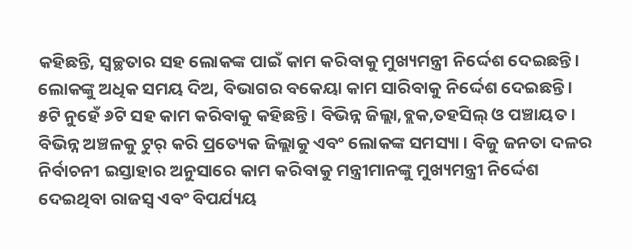କହିଛନ୍ତି, ସ୍ୱଚ୍ଛତାର ସହ ଲୋକଙ୍କ ପାଇଁ କାମ କରିବାକୁ ମୁଖ୍ୟମନ୍ତ୍ରୀ ନିର୍ଦ୍ଦେଶ ଦେଇଛନ୍ତି । ଲୋକଙ୍କୁ ଅଧିକ ସମୟ ଦିଅ, ବିଭାଗର ବକେୟା କାମ ସାରିବାକୁ ନିର୍ଦ୍ଦେଶ ଦେଇଛନ୍ତି । ୫ଟି ନୁହେଁ ୬ଟି ସହ କାମ କରିବାକୁ କହିଛନ୍ତି । ବିଭିନ୍ନ ଜିଲ୍ଲା,ବ୍ଲକ,ତହସିଲ୍‌ ଓ ପଞ୍ଚାୟତ । ବିଭିନ୍ନ ଅଞ୍ଚଳକୁ ଟୁର୍‌ କରି ପ୍ରତ୍ୟେକ ଜିଲ୍ଲାକୁ ଏବଂ ଲୋକଙ୍କ ସମସ୍ୟା । ବିଜୁ ଜନତା ଦଳର ନିର୍ବାଚନୀ ଇସ୍ତାହାର ଅନୁସାରେ କାମ କରିବାକୁ ମନ୍ତ୍ରୀମାନଙ୍କୁ ମୁଖ୍ୟମନ୍ତ୍ରୀ ନିର୍ଦ୍ଦେଶ ଦେଇଥିବା ରାଜସ୍ୱ ଏବଂ ବିପର୍ଯ୍ୟୟ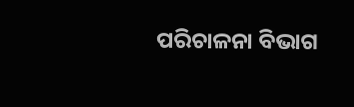ପରିଚାଳନା ବିଭାଗ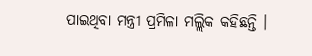ପାଇଥିବା ମନ୍ତ୍ରୀ ପ୍ରମିଳା ମଲ୍ଲିକ କହିଛନ୍ତି ।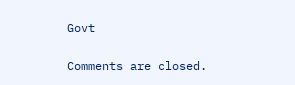Govt

Comments are closed.